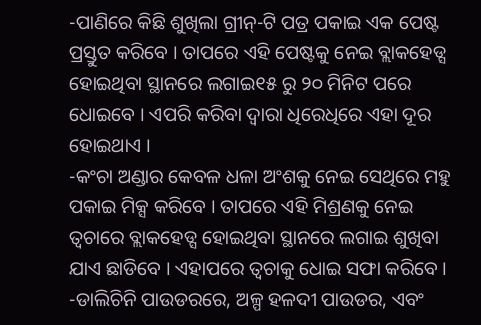-ପାଣିରେ କିଛି ଶୁଖିଲା ଗ୍ରୀନ୍-ଟି ପତ୍ର ପକାଇ ଏକ ପେଷ୍ଟ ପ୍ରସ୍ତୁତ କରିବେ । ତାପରେ ଏହି ପେଷ୍ଟକୁ ନେଇ ବ୍ଲାକହେଡ୍ସ ହୋଇଥିବା ସ୍ଥାନରେ ଲଗାଇ୧୫ ରୁ ୨୦ ମିନିଟ ପରେ ଧୋଇବେ । ଏପରି କରିବା ଦ୍ବାରା ଧିରେଧିରେ ଏହା ଦୂର ହୋଇଥାଏ ।
-କଂଚା ଅଣ୍ଡାର କେବଳ ଧଳା ଅଂଶକୁ ନେଇ ସେଥିରେ ମହୁ ପକାଇ ମିକ୍ସ କରିବେ । ତାପରେ ଏହି ମିଶ୍ରଣକୁ ନେଇ ତ୍ବଚାରେ ବ୍ଲାକହେଡ୍ସ ହୋଇଥିବା ସ୍ଥାନରେ ଲଗାଇ ଶୁଖିବା ଯାଏ ଛାଡିବେ । ଏହାପରେ ତ୍ବଚାକୁ ଧୋଇ ସଫା କରିବେ ।
-ଡାଲିଚିନି ପାଉଡରରେ, ଅଳ୍ପ ହଳଦୀ ପାଉଡର, ଏବଂ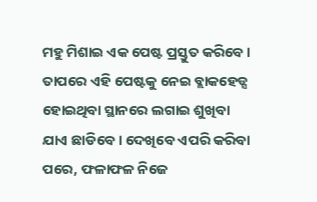ମହୁ ମିଶାଇ ଏକ ପେଷ୍ଟ ପ୍ରସ୍ତୁତ କରିବେ । ତାପରେ ଏହି ପେଷ୍ଟକୁ ନେଇ ବ୍ଲାକହେଡ୍ସ ହୋଇଥିବା ସ୍ଥାନରେ ଲଗାଇ ଶୁଖିବା ଯାଏ ଛାଡିବେ । ଦେଖିବେ ଏପରି କରିବା ପରେ, ଫଳାଫଳ ନିଜେ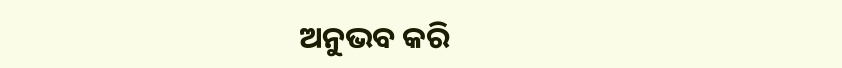ଅନୁଭବ କରି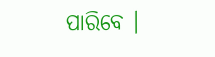ପାରିବେ ।